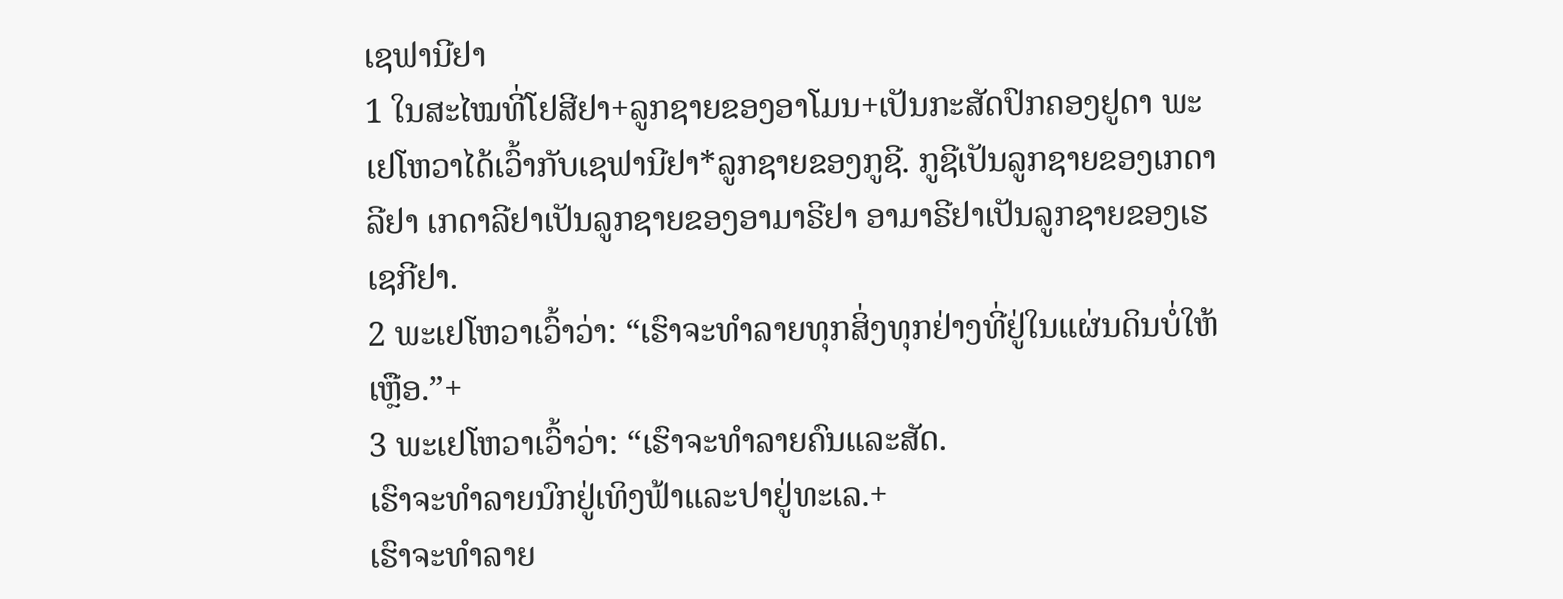ເຊຟານີຢາ
1 ໃນສະໄໝທີ່ໂຢສີຢາ+ລູກຊາຍຂອງອາໂມນ+ເປັນກະສັດປົກຄອງຢູດາ ພະເຢໂຫວາໄດ້ເວົ້າກັບເຊຟານີຢາ*ລູກຊາຍຂອງກູຊີ. ກູຊີເປັນລູກຊາຍຂອງເກດາລີຢາ ເກດາລີຢາເປັນລູກຊາຍຂອງອາມາຣີຢາ ອາມາຣີຢາເປັນລູກຊາຍຂອງເຮເຊກີຢາ.
2 ພະເຢໂຫວາເວົ້າວ່າ: “ເຮົາຈະທຳລາຍທຸກສິ່ງທຸກຢ່າງທີ່ຢູ່ໃນແຜ່ນດິນບໍ່ໃຫ້ເຫຼືອ.”+
3 ພະເຢໂຫວາເວົ້າວ່າ: “ເຮົາຈະທຳລາຍຄົນແລະສັດ.
ເຮົາຈະທຳລາຍນົກຢູ່ເທິງຟ້າແລະປາຢູ່ທະເລ.+
ເຮົາຈະທຳລາຍ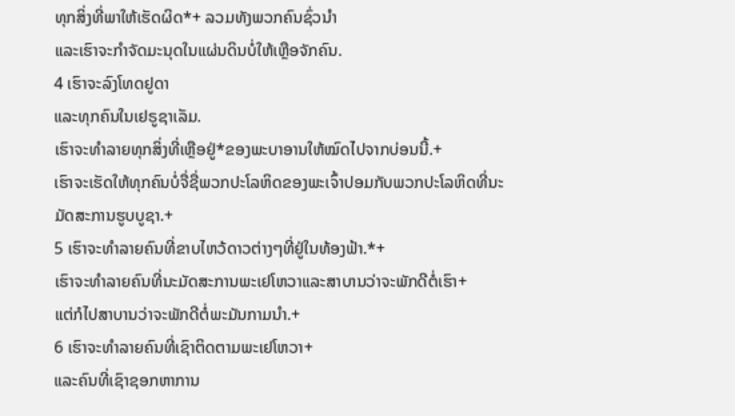ທຸກສິ່ງທີ່ພາໃຫ້ເຮັດຜິດ*+ ລວມທັງພວກຄົນຊົ່ວນຳ
ແລະເຮົາຈະກຳຈັດມະນຸດໃນແຜ່ນດິນບໍ່ໃຫ້ເຫຼືອຈັກຄົນ.
4 ເຮົາຈະລົງໂທດຢູດາ
ແລະທຸກຄົນໃນເຢຣູຊາເລັມ.
ເຮົາຈະທຳລາຍທຸກສິ່ງທີ່ເຫຼືອຢູ່*ຂອງພະບາອານໃຫ້ໝົດໄປຈາກບ່ອນນີ້.+
ເຮົາຈະເຮັດໃຫ້ທຸກຄົນບໍ່ຈື່ຊື່ພວກປະໂລຫິດຂອງພະເຈົ້າປອມກັບພວກປະໂລຫິດທີ່ນະມັດສະການຮູບບູຊາ.+
5 ເຮົາຈະທຳລາຍຄົນທີ່ຂາບໄຫວ້ດາວຕ່າງໆທີ່ຢູ່ໃນທ້ອງຟ້າ.*+
ເຮົາຈະທຳລາຍຄົນທີ່ນະມັດສະການພະເຢໂຫວາແລະສາບານວ່າຈະພັກດີຕໍ່ເຮົາ+
ແຕ່ກໍໄປສາບານວ່າຈະພັກດີຕໍ່ພະມັນກາມນຳ.+
6 ເຮົາຈະທຳລາຍຄົນທີ່ເຊົາຕິດຕາມພະເຢໂຫວາ+
ແລະຄົນທີ່ເຊົາຊອກຫາການ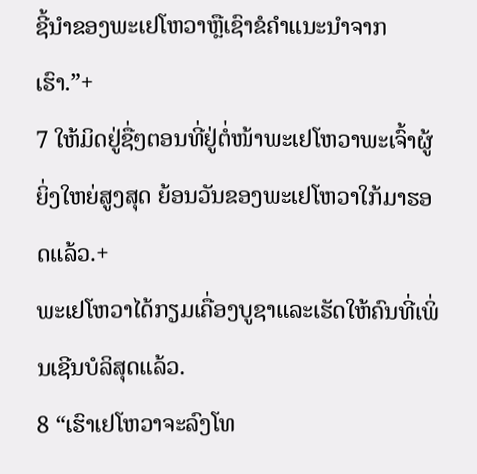ຊີ້ນຳຂອງພະເຢໂຫວາຫຼືເຊົາຂໍຄຳແນະນຳຈາກເຮົາ.”+
7 ໃຫ້ມິດຢູ່ຊື່ໆຕອນທີ່ຢູ່ຕໍ່ໜ້າພະເຢໂຫວາພະເຈົ້າຜູ້ຍິ່ງໃຫຍ່ສູງສຸດ ຍ້ອນວັນຂອງພະເຢໂຫວາໃກ້ມາຮອດແລ້ວ.+
ພະເຢໂຫວາໄດ້ກຽມເຄື່ອງບູຊາແລະເຮັດໃຫ້ຄົນທີ່ເພິ່ນເຊີນບໍລິສຸດແລ້ວ.
8 “ເຮົາເຢໂຫວາຈະລົງໂທ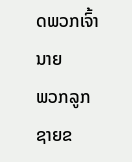ດພວກເຈົ້ານາຍ
ພວກລູກຊາຍຂ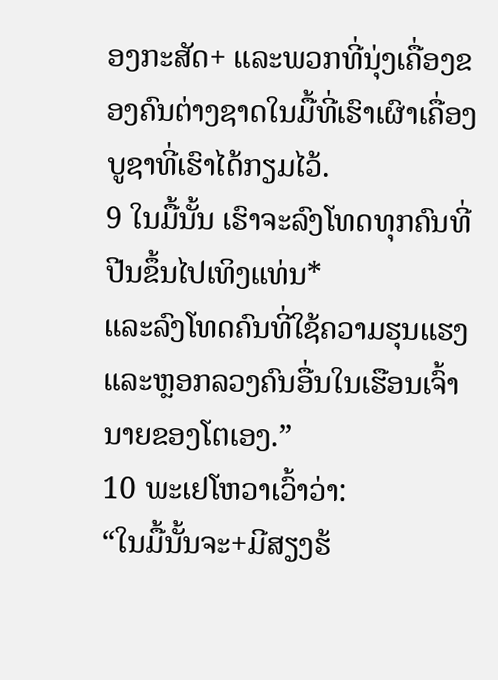ອງກະສັດ+ ແລະພວກທີ່ນຸ່ງເຄື່ອງຂອງຄົນຕ່າງຊາດໃນມື້ທີ່ເຮົາເຜົາເຄື່ອງບູຊາທີ່ເຮົາໄດ້ກຽມໄວ້.
9 ໃນມື້ນັ້ນ ເຮົາຈະລົງໂທດທຸກຄົນທີ່ປີນຂຶ້ນໄປເທິງແທ່ນ*
ແລະລົງໂທດຄົນທີ່ໃຊ້ຄວາມຮຸນແຮງແລະຫຼອກລວງຄົນອື່ນໃນເຮືອນເຈົ້ານາຍຂອງໂຕເອງ.”
10 ພະເຢໂຫວາເວົ້າວ່າ:
“ໃນມື້ນັ້ນຈະ+ມີສຽງຮ້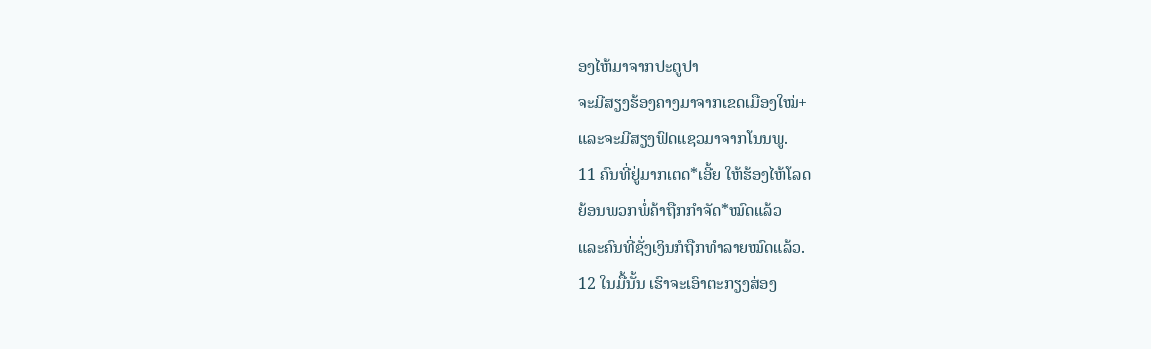ອງໄຫ້ມາຈາກປະຕູປາ
ຈະມີສຽງຮ້ອງຄາງມາຈາກເຂດເມືອງໃໝ່+
ແລະຈະມີສຽງຟົດແຊວມາຈາກໂນນພູ.
11 ຄົນທີ່ຢູ່ມາກເຕດ*ເອີ້ຍ ໃຫ້ຮ້ອງໄຫ້ໂລດ
ຍ້ອນພວກພໍ່ຄ້າຖືກກຳຈັດ*ໝົດແລ້ວ
ແລະຄົນທີ່ຊັ່ງເງິນກໍຖືກທຳລາຍໝົດແລ້ວ.
12 ໃນມື້ນັ້ນ ເຮົາຈະເອົາຕະກຽງສ່ອງ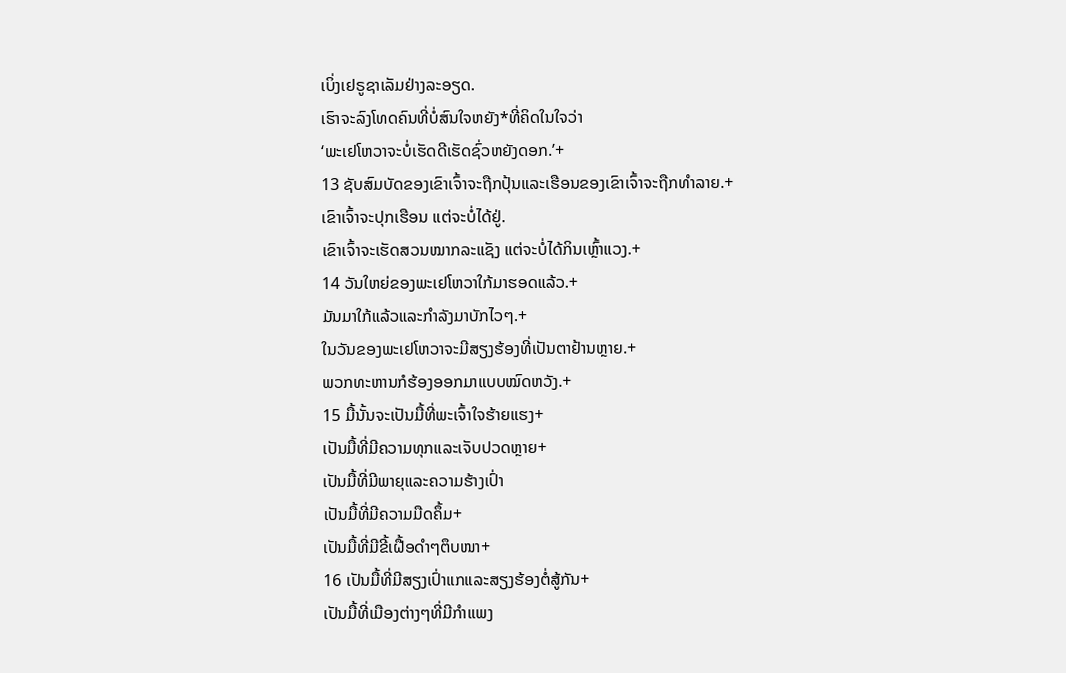ເບິ່ງເຢຣູຊາເລັມຢ່າງລະອຽດ.
ເຮົາຈະລົງໂທດຄົນທີ່ບໍ່ສົນໃຈຫຍັງ*ທີ່ຄິດໃນໃຈວ່າ
‘ພະເຢໂຫວາຈະບໍ່ເຮັດດີເຮັດຊົ່ວຫຍັງດອກ.’+
13 ຊັບສົມບັດຂອງເຂົາເຈົ້າຈະຖືກປຸ້ນແລະເຮືອນຂອງເຂົາເຈົ້າຈະຖືກທຳລາຍ.+
ເຂົາເຈົ້າຈະປຸກເຮືອນ ແຕ່ຈະບໍ່ໄດ້ຢູ່.
ເຂົາເຈົ້າຈະເຮັດສວນໝາກລະແຊັງ ແຕ່ຈະບໍ່ໄດ້ກິນເຫຼົ້າແວງ.+
14 ວັນໃຫຍ່ຂອງພະເຢໂຫວາໃກ້ມາຮອດແລ້ວ.+
ມັນມາໃກ້ແລ້ວແລະກຳລັງມາບັກໄວໆ.+
ໃນວັນຂອງພະເຢໂຫວາຈະມີສຽງຮ້ອງທີ່ເປັນຕາຢ້ານຫຼາຍ.+
ພວກທະຫານກໍຮ້ອງອອກມາແບບໝົດຫວັງ.+
15 ມື້ນັ້ນຈະເປັນມື້ທີ່ພະເຈົ້າໃຈຮ້າຍແຮງ+
ເປັນມື້ທີ່ມີຄວາມທຸກແລະເຈັບປວດຫຼາຍ+
ເປັນມື້ທີ່ມີພາຍຸແລະຄວາມຮ້າງເປົ່າ
ເປັນມື້ທີ່ມີຄວາມມືດຄຶ້ມ+
ເປັນມື້ທີ່ມີຂີ້ເຝື້ອດຳໆຕຶບໜາ+
16 ເປັນມື້ທີ່ມີສຽງເປົ່າແກແລະສຽງຮ້ອງຕໍ່ສູ້ກັນ+
ເປັນມື້ທີ່ເມືອງຕ່າງໆທີ່ມີກຳແພງ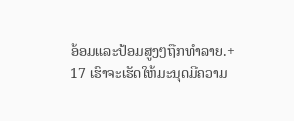ອ້ອມແລະປ້ອມສູງໆຖືກທຳລາຍ.+
17 ເຮົາຈະເຮັດໃຫ້ມະນຸດມີຄວາມ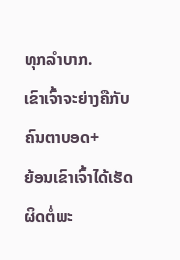ທຸກລຳບາກ.
ເຂົາເຈົ້າຈະຍ່າງຄືກັບຄົນຕາບອດ+
ຍ້ອນເຂົາເຈົ້າໄດ້ເຮັດຜິດຕໍ່ພະ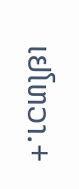ເຢໂຫວາ.+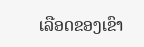ເລືອດຂອງເຂົາ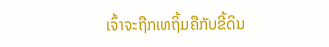ເຈົ້າຈະຖືກເທຖິ້ມຄືກັບຂີ້ດິນ